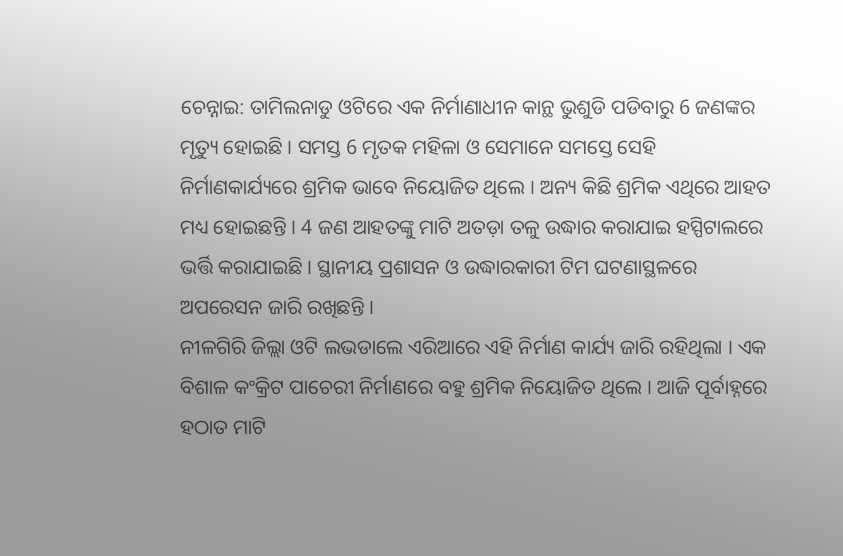ଚେନ୍ନାଇ: ତାମିଲନାଡୁ ଓଟିରେ ଏକ ନିର୍ମାଣାଧୀନ କାନ୍ଥ ଭୁଶୁଡି ପଡିବାରୁ 6 ଜଣଙ୍କର ମୃତ୍ୟୁ ହୋଇଛି । ସମସ୍ତ 6 ମୃତକ ମହିଳା ଓ ସେମାନେ ସମସ୍ତେ ସେହି ନିର୍ମାଣକାର୍ଯ୍ୟରେ ଶ୍ରମିକ ଭାବେ ନିୟୋଜିତ ଥିଲେ । ଅନ୍ୟ କିଛି ଶ୍ରମିକ ଏଥିରେ ଆହତ ମଧ୍ୟ ହୋଇଛନ୍ତି । 4 ଜଣ ଆହତଙ୍କୁ ମାଟି ଅତଡ଼ା ତଳୁ ଉଦ୍ଧାର କରାଯାଇ ହସ୍ପିଟାଲରେ ଭର୍ତ୍ତି କରାଯାଇଛି । ସ୍ଥାନୀୟ ପ୍ରଶାସନ ଓ ଉଦ୍ଧାରକାରୀ ଟିମ ଘଟଣାସ୍ଥଳରେ ଅପରେସନ ଜାରି ରଖିଛନ୍ତି ।
ନୀଳଗିରି ଜିଲ୍ଲା ଓଟି ଲଭଡାଲେ ଏରିଆରେ ଏହି ନିର୍ମାଣ କାର୍ଯ୍ୟ ଜାରି ରହିଥିଲା । ଏକ ବିଶାଳ କଂକ୍ରିଟ ପାଚେରୀ ନିର୍ମାଣରେ ବହୁ ଶ୍ରମିକ ନିୟୋଜିତ ଥିଲେ । ଆଜି ପୂର୍ବାହ୍ନରେ ହଠାତ ମାଟି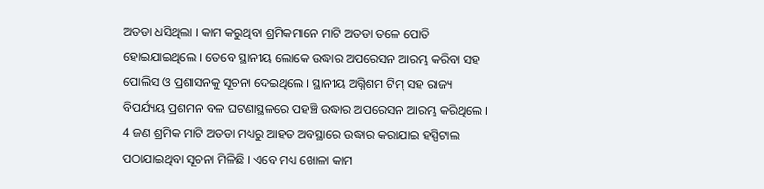ଅତଡା ଧସିଥିଲା । କାମ କରୁଥିବା ଶ୍ରମିକମାନେ ମାଟି ଅତଡା ତଳେ ପୋତି ହୋଇଯାଇଥିଲେ । ତେବେ ସ୍ଥାନୀୟ ଲୋକେ ଉଦ୍ଧାର ଅପରେସନ ଆରମ୍ଭ କରିବା ସହ ପୋଲିସ ଓ ପ୍ରଶାସନକୁ ସୂଚନା ଦେଇଥିଲେ । ସ୍ଥାନୀୟ ଅଗ୍ନିଶମ ଟିମ୍ ସହ ରାଜ୍ୟ ବିପର୍ଯ୍ୟୟ ପ୍ରଶମନ ବଳ ଘଟଣାସ୍ଥଳରେ ପହଞ୍ଚି ଉଦ୍ଧାର ଅପରେସନ ଆରମ୍ଭ କରିଥିଲେ । 4 ଜଣ ଶ୍ରମିକ ମାଟି ଅତଡା ମଧ୍ୟରୁ ଆହତ ଅବସ୍ଥାରେ ଉଦ୍ଧାର କରାଯାଇ ହସ୍ପିଟାଲ ପଠାଯାଇଥିବା ସୂଚନା ମିଳିଛି । ଏବେ ମଧ୍ୟ ଖୋଳା କାମ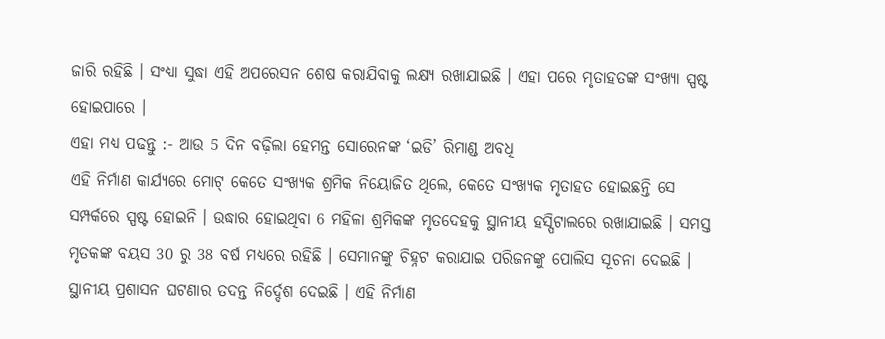ଜାରି ରହିଛି । ସଂଧ୍ୟା ସୁଦ୍ଧା ଏହି ଅପରେସନ ଶେଷ କରାଯିବାକୁ ଲକ୍ଷ୍ଯ ରଖାଯାଇଛି । ଏହା ପରେ ମୃତାହତଙ୍କ ସଂଖ୍ୟା ସ୍ପଷ୍ଟ ହୋଇପାରେ ।
ଏହା ମଧ୍ୟ ପଢନ୍ତୁ :- ଆଉ 5 ଦିନ ବଢ଼ିଲା ହେମନ୍ତ ସୋରେନଙ୍କ ‘ଇଡି’ ରିମାଣ୍ଡ ଅବଧି
ଏହି ନିର୍ମାଣ କାର୍ଯ୍ୟରେ ମୋଟ୍ କେତେ ସଂଖ୍ଯକ ଶ୍ରମିକ ନିୟୋଜିତ ଥିଲେ, କେତେ ସଂଖ୍ୟକ ମୃତାହତ ହୋଇଛନ୍ତି ସେ ସମ୍ପର୍କରେ ସ୍ପଷ୍ଟ ହୋଇନି । ଉଦ୍ଧାର ହୋଇଥିବା 6 ମହିଳା ଶ୍ରମିକଙ୍କ ମୃତଦେହକୁ ସ୍ଥାନୀୟ ହସ୍ପିଟାଲରେ ରଖାଯାଇଛି । ସମସ୍ତ ମୃତକଙ୍କ ବୟସ 30 ରୁ 38 ବର୍ଷ ମଧ୍ୟରେ ରହିଛି । ସେମାନଙ୍କୁ ଚିହ୍ନଟ କରାଯାଇ ପରିଜନଙ୍କୁ ପୋଲିସ ସୂଚନା ଦେଇଛି । ସ୍ଥାନୀୟ ପ୍ରଶାସନ ଘଟଣାର ତଦନ୍ତ ନିର୍ଦ୍ଦେଶ ଦେଇଛି । ଏହି ନିର୍ମାଣ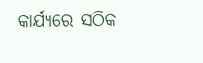କାର୍ଯ୍ୟରେ ସଠିକ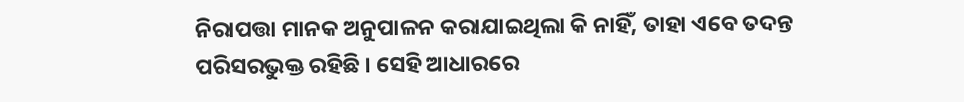ନିରାପତ୍ତା ମାନକ ଅନୁପାଳନ କରାଯାଇଥିଲା କି ନାହିଁ, ତାହା ଏବେ ତଦନ୍ତ ପରିସରଭୁକ୍ତ ରହିଛି । ସେହି ଆଧାରରେ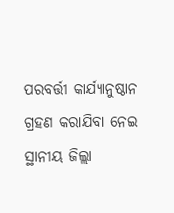ପରବର୍ତ୍ତୀ କାର୍ଯ୍ୟାନୁଷ୍ଠାନ ଗ୍ରହଣ କରାଯିବା ନେଇ ସ୍ଥାନୀୟ ଜିଲ୍ଲା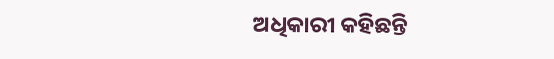ଅଧିକାରୀ କହିଛନ୍ତି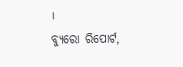।
ବ୍ୟୁରୋ ରିପୋର୍ଟ,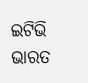ଇଟିଭି ଭାରତ